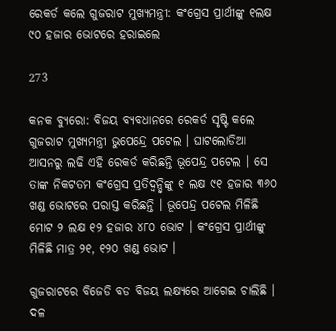ରେକର୍ଡ କଲେ ଗୁଜରାଟ ମୁଖ୍ୟମନ୍ତ୍ରୀ: କଂଗ୍ରେସ ପ୍ରାର୍ଥୀଙ୍କୁ ୧ଲକ୍ଷ ୯୦ ହଜାର ଭୋଟରେ ହରାଇଲେ

273

କନକ ବ୍ୟୁରୋ: ବିଜୟ ବ୍ୟବଧାନରେ ରେକର୍ଡ ସୃଷ୍ଟି କଲେ ଗୁଜରାଟ ମୁଖ୍ୟମନ୍ତ୍ରୀ ଭୁପେନ୍ଦ୍ରେ ପଟେଲ । ଘାଟଲୋଡିଆ ଆସନରୁ ଲଢି ଏହି ରେକର୍ଡ କରିଛନ୍ତି ଭୂପେନ୍ଦ୍ର ପଟେଲ । ସେ ତାଙ୍କ ନିକଟତମ କଂଗ୍ରେସ ପ୍ରତିଦ୍ୱନ୍ଦ୍ୱିଙ୍କୁ ୧ ଲକ୍ଷ ୯୧ ହଜାର ୩୬୦ ଖଣ୍ଡ ଭୋଟରେ ପରାସ୍ତ କରିଛନ୍ତି । ଭୂପେନ୍ଦ୍ର ପଟେଲ ମିଳିଛି ମୋଟ ୨ ଲକ୍ଷ ୧୨ ହଜାର ୪୮୦ ଭୋଟ । କଂଗ୍ରେସ ପ୍ରାର୍ଥୀଙ୍କୁ ମିଳିଛି ମାତ୍ର ୨୧, ୧୨୦ ଖଣ୍ଡ ଭୋଟ ।

ଗୁଜରାଟରେ ବିଜେଡି ବଡ ବିଜୟ ଲକ୍ଷ୍ୟରେ ଆଗେଇ ଚାଲିଛି । ଦଳ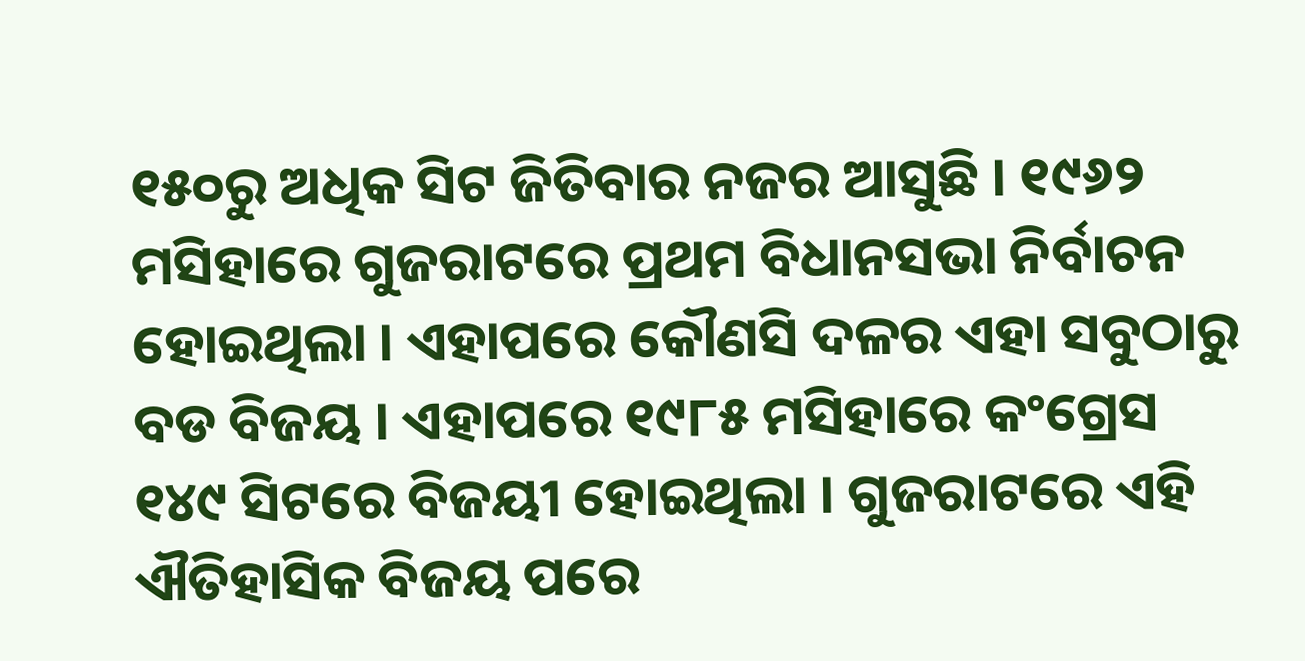୧୫୦ରୁ ଅଧିକ ସିଟ ଜିତିବାର ନଜର ଆସୁଛି । ୧୯୬୨ ମସିହାରେ ଗୁଜରାଟରେ ପ୍ରଥମ ବିଧାନସଭା ନିର୍ବାଚନ ହୋଇଥିଲା । ଏହାପରେ କୌଣସି ଦଳର ଏହା ସବୁଠାରୁ ବଡ ବିଜୟ । ଏହାପରେ ୧୯୮୫ ମସିହାରେ କଂଗ୍ରେସ ୧୪୯ ସିଟରେ ବିଜୟୀ ହୋଇଥିଲା । ଗୁଜରାଟରେ ଏହି ଐତିହାସିକ ବିଜୟ ପରେ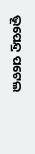ଭୂପେନ୍ଦ୍ର ପଟେଲ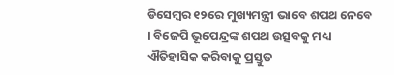ଡିସେମ୍ବର ୧୨ରେ ମୁଖ୍ୟମନ୍ତ୍ରୀ ଭାବେ ଶପଥ ନେବେ । ବିଜେପି ଭୂପେନ୍ଦ୍ରଙ୍କ ଶପଥ ଉତ୍ସବକୁ ମଧ୍ୟ ଐତିହାସିକ କରିବାକୁ ପ୍ରସ୍ତୁତ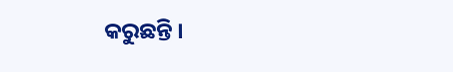କରୁଛନ୍ତି ।